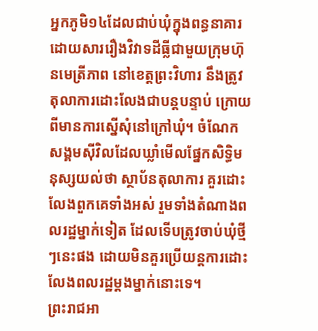អ្នកភូមិ១៤ដែលជាប់ឃុំក្នុងពន្ធនាគារ ដោយសាររឿងវិវាទដីធ្លីជាមួយក្រុមហ៊ុនមេត្រីភាព នៅខេត្តព្រះវិហារ នឹងត្រូវតុលាការដោះលែងជាបន្តបន្ទាប់ ក្រោយពីមានការស្នើសុំនៅក្រៅឃុំ។ ចំណែកសង្គមស៊ីវិលដែលឃ្លាំមើលផ្នែកសិទ្ធិមនុស្សយល់ថា ស្ថាប័នតុលាការ គួរដោះលែងពួកគេទាំងអស់ រួមទាំងតំណាងពលរដ្ឋម្នាក់ទៀត ដែលទើបត្រូវចាប់ឃុំថ្មីៗនេះផង ដោយមិនគួរប្រើយន្តការដោះលែងពលរដ្ឋម្ដងម្នាក់នោះទេ។
ព្រះរាជអា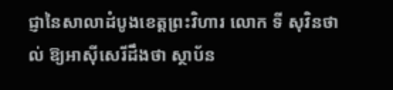ជ្ញានៃសាលាដំបូងខេត្តព្រះវិហារ លោក ទី សុវិនថាល់ ឱ្យអាស៊ីសេរីដឹងថា ស្ថាប័ន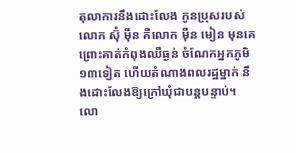តុលាការនឹងដោះលែង កូនប្រុសរបស់លោក ស៊ុំ ម៉ឺន គឺលោក ម៉ឺន មៀន មុនគេ ព្រោះគាត់កំពុងឈឺធ្ងន់ ចំណែកអ្នកភូមិ១៣ទៀត ហើយតំណាងពលរដ្ឋម្នាក់ នឹងដោះលែងឱ្យក្រៅឃុំជាបន្តបន្ទាប់។
លោ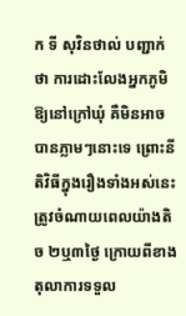ក ទី សុវិនថាល់ បញ្ជាក់ថា ការដោះលែងអ្នកភូមិឱ្យនៅក្រៅឃុំ គឺមិនអាចបានភ្លាមៗនោះទេ ព្រោះនីតិវិធីក្នុងរឿងទាំងអស់នេះ ត្រូវចំណាយពេលយ៉ាងតិច ២ឬ៣ថ្ងៃ ក្រោយពីខាងតុលាការទទួល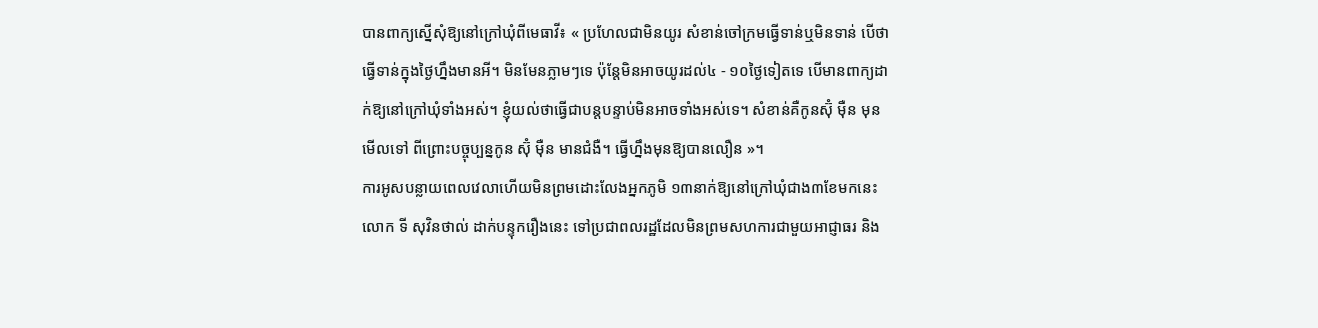បានពាក្យស្នើសុំឱ្យនៅក្រៅឃុំពីមេធាវី៖ « ប្រហែលជាមិនយូរ សំខាន់ចៅក្រមធ្វើទាន់ឬមិនទាន់ បើថា ធ្វើទាន់ក្នុងថ្ងៃហ្នឹងមានអី។ មិនមែនភ្លាមៗទេ ប៉ុន្តែមិនអាចយូរដល់៤ - ១០ថ្ងៃទៀតទេ បើមានពាក្យដាក់ឱ្យនៅក្រៅឃុំទាំងអស់។ ខ្ញុំយល់ថាធ្វើជាបន្តបន្ទាប់មិនអាចទាំងអស់ទេ។ សំខាន់គឺកូនស៊ុំ ម៉ឺន មុន មើលទៅ ពីព្រោះបច្ចុប្បន្នកូន ស៊ុំ ម៉ឺន មានជំងឺ។ ធ្វើហ្នឹងមុនឱ្យបានលឿន »។
ការអូសបន្លាយពេលវេលាហើយមិនព្រមដោះលែងអ្នកភូមិ ១៣នាក់ឱ្យនៅក្រៅឃុំជាង៣ខែមកនេះ លោក ទី សុវិនថាល់ ដាក់បន្ទុករឿងនេះ ទៅប្រជាពលរដ្ឋដែលមិនព្រមសហការជាមួយអាជ្ញាធរ និង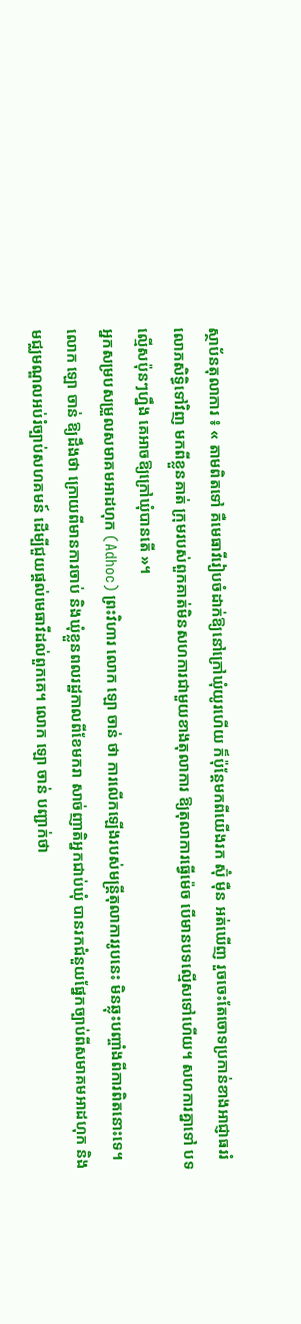ស្ថាប័នតុលាការ ៖ « តាមពិតទៅ គឺមេធាវីរៀបចំដាក់ឱ្យនៅក្រៅឃុំយូរហើយ ក៏ប៉ុន្តែមកពីយើងរក ស៊ុំ ម៉ឺន អត់ឃើញ រួចចេះតែចោទប្រកាន់ខាងអាជ្ញាធររំលោភសិទ្ធិទៅវិញ មកពីខ្លួនគាត់ ក្រុមរបស់ពួកគាត់មិនសហការជាមួយខាងតុលាការ ឱ្យតុលាការធ្វើម៉េច បើមានបទល្មើសទៅហើយ។ សហការគ្នាទៅ បទល្មើសប៉ុនៗហ្នឹង គេអាចឱ្យក្រៅឃុំបានតើ »។
អ្នកសម្របសម្រួលសមាគមអាដហុក (Adhoc) ព្រះវិហារ លោក ឡោ ចាន់ ថា ការលើកឡើងរបស់មន្ត្រីតុលាការរូបនេះ មិនឆ្លុះបញ្ចាំងពីការពិតនោះទេ។ លោក ឡោ ចាន់ ឱ្យដឹងថា ក្រោយពីមានការចាប់ និងឃុំខ្លួនពលរដ្ឋកាលពីខែមករា សាច់ញាតិអ្នកជាប់ឃុំ បានរកជំនួយផ្នែកច្បាប់ពីសមាគមអាដហុក និងមជ្ឈមណ្ឌលអប់រំច្បាប់សហគមន៍ ដើម្បីជួយផ្ដល់មេធាវីដល់ពួកគេ។ លោក ឡោ ចាន់ បញ្ជាក់ថា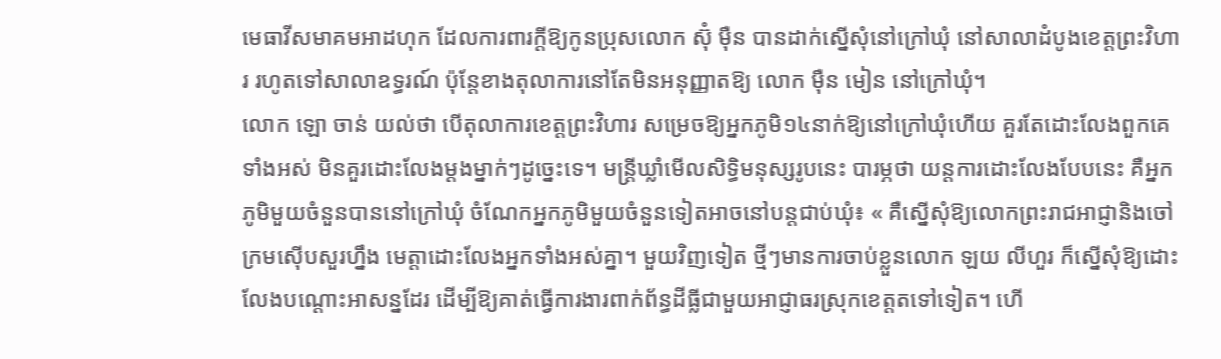មេធាវីសមាគមអាដហុក ដែលការពារក្ដីឱ្យកូនប្រុសលោក ស៊ុំ ម៉ឺន បានដាក់ស្នើសុំនៅក្រៅឃុំ នៅសាលាដំបូងខេត្តព្រះវិហារ រហូតទៅសាលាឧទ្ធរណ៍ ប៉ុន្តែខាងតុលាការនៅតែមិនអនុញ្ញាតឱ្យ លោក ម៉ឺន មៀន នៅក្រៅឃុំ។
លោក ឡោ ចាន់ យល់ថា បើតុលាការខេត្តព្រះវិហារ សម្រេចឱ្យអ្នកភូមិ១៤នាក់ឱ្យនៅក្រៅឃុំហើយ គួរតែដោះលែងពួកគេទាំងអស់ មិនគួរដោះលែងម្ដងម្នាក់ៗដូច្នេះទេ។ មន្ត្រីឃ្លាំមើលសិទ្ធិមនុស្សរូបនេះ បារម្ភថា យន្តការដោះលែងបែបនេះ គឺអ្នកភូមិមួយចំនួនបាននៅក្រៅឃុំ ចំណែកអ្នកភូមិមួយចំនួនទៀតអាចនៅបន្តជាប់ឃុំ៖ « គឺស្នើសុំឱ្យលោកព្រះរាជអាជ្ញានិងចៅក្រមស៊ើបសួរហ្នឹង មេត្តាដោះលែងអ្នកទាំងអស់គ្នា។ មួយវិញទៀត ថ្មីៗមានការចាប់ខ្លួនលោក ឡយ លីហួរ ក៏ស្នើសុំឱ្យដោះលែងបណ្ដោះអាសន្នដែរ ដើម្បីឱ្យគាត់ធ្វើការងារពាក់ព័ន្ធដីធ្លីជាមួយអាជ្ញាធរស្រុកខេត្តតទៅទៀត។ ហើ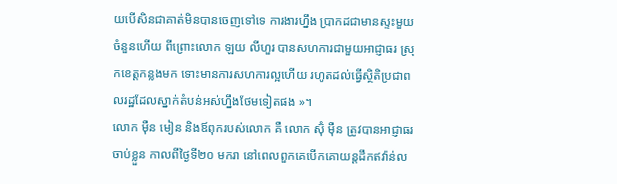យបើសិនជាគាត់មិនបានចេញទៅទេ ការងារហ្នឹង ប្រាកដជាមានស្ទះមួយចំនួនហើយ ពីព្រោះលោក ឡយ លីហួរ បានសហការជាមួយអាជ្ញាធរ ស្រុកខេត្តកន្លងមក ទោះមានការសហការល្អហើយ រហូតដល់ធ្វើស្ថិតិប្រជាពលរដ្ឋដែលស្នាក់តំបន់អស់ហ្នឹងថែមទៀតផង »។
លោក ម៉ឺន មៀន និងឪពុករបស់លោក គឺ លោក ស៊ុំ ម៉ឺន ត្រូវបានអាជ្ញាធរចាប់ខ្លួន កាលពីថ្ងៃទី២០ មករា នៅពេលពួកគេបើកគោយន្តដឹកឥវ៉ាន់ល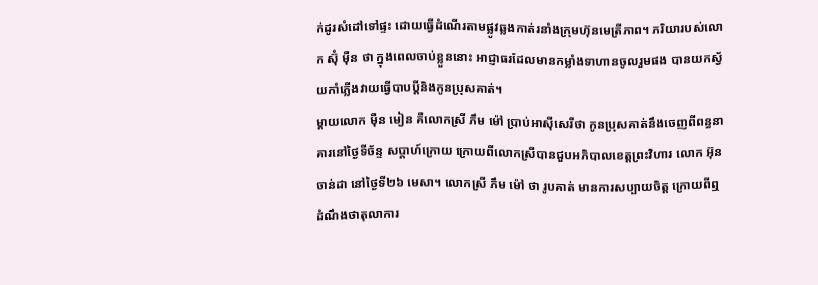ក់ដូរសំដៅទៅផ្ទះ ដោយធ្វើដំណើរតាមផ្លូវឆ្លងកាត់រនាំងក្រុមហ៊ុនមេត្រីភាព។ ភរិយារបស់លោក ស៊ុំ ម៉ឺន ថា ក្នុងពេលចាប់ខ្លួននោះ អាជ្ញាធរដែលមានកម្លាំងទាហានចូលរួមផង បានយកស្វ័យកាំភ្លើងវាយធ្វើបាបប្ដីនិងកូនប្រុសគាត់។
ម្ដាយលោក ម៉ឺន មៀន គឺលោកស្រី ភឹម ម៉ៅ ប្រាប់អាស៊ីសេរីថា កូនប្រុសគាត់នឹងចេញពីពន្ធនាគារនៅថ្ងៃទីច័ន្ទ សប្ដាហ៍ក្រោយ ក្រោយពីលោកស្រីបានជួបអភិបាលខេត្តព្រះវិហារ លោក អ៊ុន ចាន់ដា នៅថ្ងៃទី២៦ មេសា។ លោកស្រី ភឹម ម៉ៅ ថា រូបគាត់ មានការសប្បាយចិត្ត ក្រោយពីឮដំណឹងថាតុលាការ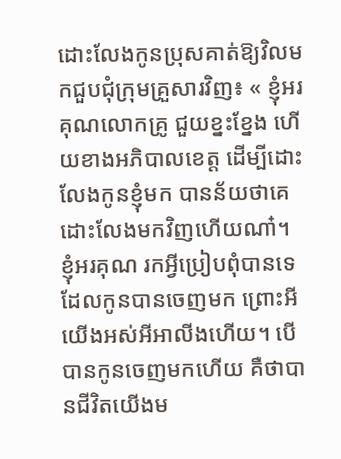ដោះលែងកូនប្រុសគាត់ឱ្យវិលមកជួបជុំក្រុមគ្រួសារវិញ៖ « ខ្ញុំអរគុណលោកគ្រូ ជួយខ្នះខ្នែង ហើយខាងអភិបាលខេត្ត ដើម្បីដោះលែងកូនខ្ញុំមក បានន័យថាគេដោះលែងមកវិញហើយណា៎។ ខ្ញុំអរគុណ រកអ្វីប្រៀបពុំបានទេ ដែលកូនបានចេញមក ព្រោះអីយើងអស់អីអាលីងហើយ។ បើបានកូនចេញមកហើយ គឺថាបានជីវិតយើងម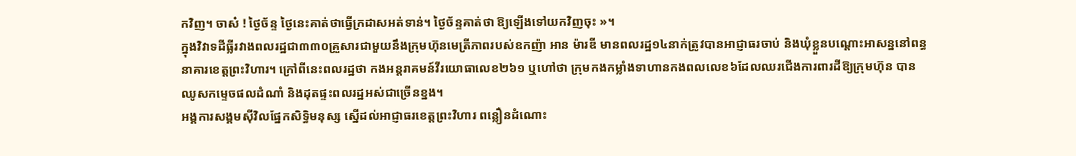កវិញ។ ចាស៎ ! ថ្ងៃច័ន្ទ ថ្ងៃនេះគាត់ថាធ្វើក្រដាសអត់ទាន់។ ថ្ងៃច័ន្ទគាត់ថា ឱ្យឡើងទៅយកវិញចុះ »។
ក្នុងវិវាទដីធ្លីរវាងពលរដ្ឋជា៣៣០គ្រួសារជាមួយនឹងក្រុមហ៊ុនមេត្រីភាពរបស់ឧកញ៉ា អាន ម៉ារឌី មានពលរដ្ឋ១៤នាក់ត្រូវបានអាជ្ញាធរចាប់ និងឃុំខ្លួនបណ្ដោះអាសន្ននៅពន្ធនាគារខេត្តព្រះវិហារ។ ក្រៅពីនេះពលរដ្ឋថា កងអន្តរាគមន៍វីរយោធាលេខ២៦១ ឬហៅថា ក្រុមកងកម្លាំងទាហានកងពលលេខ៦ដែលឈរជើងការពារដីឱ្យក្រុមហ៊ុន បានឈូសកម្ទេចផលដំណាំ និងដុតផ្ទះពលរដ្ឋអស់ជាច្រើនខ្នង។
អង្គការសង្គមស៊ីវិលផ្នែកសិទ្ធិមនុស្ស ស្នើដល់អាជ្ញាធរខេត្តព្រះវិហារ ពន្លឿនដំណោះ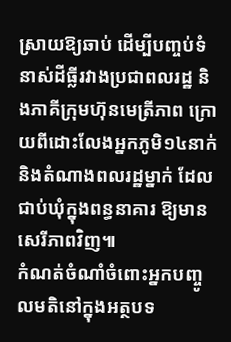ស្រាយឱ្យឆាប់ ដើម្បីបញ្ចប់ទំនាស់ដីធ្លីរវាងប្រជាពលរដ្ឋ និងភាគីក្រុមហ៊ុនមេត្រីភាព ក្រោយពីដោះលែងអ្នកភូមិ១៤នាក់និងតំណាងពលរដ្ឋម្នាក់ ដែលជាប់ឃុំក្នុងពន្ធនាគារ ឱ្យមានសេរីភាពវិញ៕
កំណត់ចំណាំចំពោះអ្នកបញ្ចូលមតិនៅក្នុងអត្ថបទ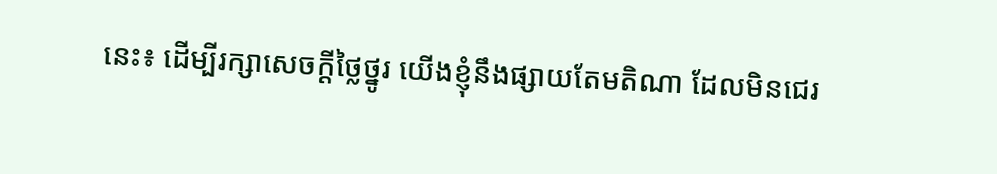នេះ៖ ដើម្បីរក្សាសេចក្ដីថ្លៃថ្នូរ យើងខ្ញុំនឹងផ្សាយតែមតិណា ដែលមិនជេរ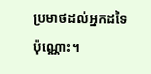ប្រមាថដល់អ្នកដទៃប៉ុណ្ណោះ។